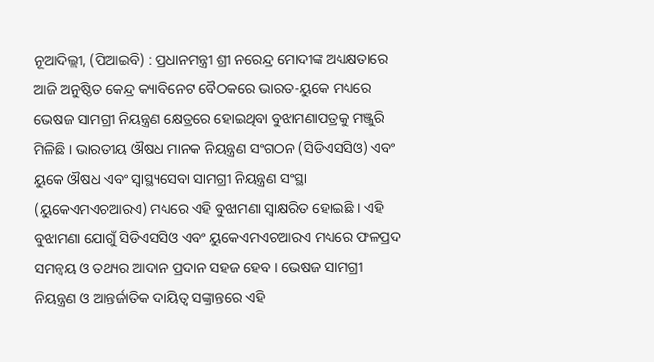ନୂଆଦିଲ୍ଲୀ, (ପିଆଇବି) : ପ୍ରଧାନମନ୍ତ୍ରୀ ଶ୍ରୀ ନରେନ୍ଦ୍ର ମୋଦୀଙ୍କ ଅଧ୍ୟକ୍ଷତାରେ ଆଜି ଅନୁଷ୍ଠିତ କେନ୍ଦ୍ର କ୍ୟାବିନେଟ ବୈଠକରେ ଭାରତ-ୟୁକେ ମଧ୍ୟରେ ଭେଷଜ ସାମଗ୍ରୀ ନିୟନ୍ତ୍ରଣ କ୍ଷେତ୍ରରେ ହୋଇଥିବା ବୁଝାମଣାପତ୍ରକୁ ମଞ୍ଜୁରି ମିଳିଛି । ଭାରତୀୟ ଔଷଧ ମାନକ ନିୟନ୍ତ୍ରଣ ସଂଗଠନ (ସିଡିଏସସିଓ) ଏବଂ ୟୁକେ ଔଷଧ ଏବଂ ସ୍ଵାସ୍ଥ୍ୟସେବା ସାମଗ୍ରୀ ନିୟନ୍ତ୍ରଣ ସଂସ୍ଥା (ୟୁକେଏମଏଚଆରଏ) ମଧ୍ୟରେ ଏହି ବୁଝାମଣା ସ୍ଵାକ୍ଷରିତ ହୋଇଛି । ଏହି ବୁଝାମଣା ଯୋଗୁଁ ସିଡିଏସସିଓ ଏବଂ ୟୁକେଏମଏଚଆରଏ ମଧ୍ୟରେ ଫଳପ୍ରଦ ସମନ୍ଵୟ ଓ ତଥ୍ୟର ଆଦାନ ପ୍ରଦାନ ସହଜ ହେବ । ଭେଷଜ ସାମଗ୍ରୀ ନିୟନ୍ତ୍ରଣ ଓ ଆନ୍ତର୍ଜାତିକ ଦାୟିତ୍ଵ ସଙ୍କ୍ରାନ୍ତରେ ଏହି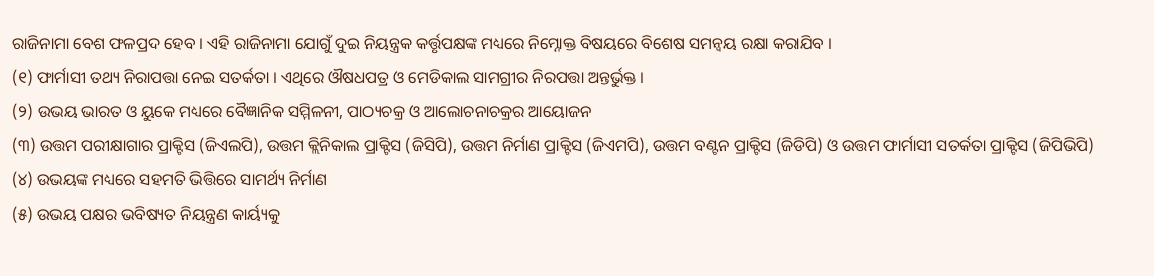ରାଜିନାମା ବେଶ ଫଳପ୍ରଦ ହେବ । ଏହି ରାଜିନାମା ଯୋଗୁଁ ଦୁଇ ନିୟନ୍ତ୍ରକ କର୍ତ୍ତୃପକ୍ଷଙ୍କ ମଧ୍ୟରେ ନିମ୍ନୋକ୍ତ ବିଷୟରେ ବିଶେଷ ସମନ୍ଵୟ ରକ୍ଷା କରାଯିବ ।
(୧) ଫାର୍ମାସୀ ତଥ୍ୟ ନିରାପତ୍ତା ନେଇ ସତର୍କତା । ଏଥିରେ ଔଷଧପତ୍ର ଓ ମେଡିକାଲ ସାମଗ୍ରୀର ନିରପତ୍ତା ଅନ୍ତର୍ଭୁକ୍ତ ।
(୨) ଉଭୟ ଭାରତ ଓ ୟୁକେ ମଧ୍ୟରେ ବୈଜ୍ଞାନିକ ସମ୍ମିଳନୀ, ପାଠ୍ୟଚକ୍ର ଓ ଆଲୋଚନାଚକ୍ରର ଆୟୋଜନ
(୩) ଉତ୍ତମ ପରୀକ୍ଷାଗାର ପ୍ରାକ୍ଟିସ (ଜିଏଲପି), ଉତ୍ତମ କ୍ଲିନିକାଲ ପ୍ରାକ୍ଟିସ (ଜିସିପି), ଉତ୍ତମ ନିର୍ମାଣ ପ୍ରାକ୍ଟିସ (ଜିଏମପି), ଉତ୍ତମ ବଣ୍ଟନ ପ୍ରାକ୍ଟିସ (ଜିଡିପି) ଓ ଉତ୍ତମ ଫାର୍ମାସୀ ସତର୍କତା ପ୍ରାକ୍ଟିସ (ଜିପିଭିପି)
(୪) ଉଭୟଙ୍କ ମଧ୍ୟରେ ସହମତି ଭିତ୍ତିରେ ସାମର୍ଥ୍ୟ ନିର୍ମାଣ
(୫) ଉଭୟ ପକ୍ଷର ଭବିଷ୍ୟତ ନିୟନ୍ତ୍ରଣ କାର୍ୟ୍ୟକୁ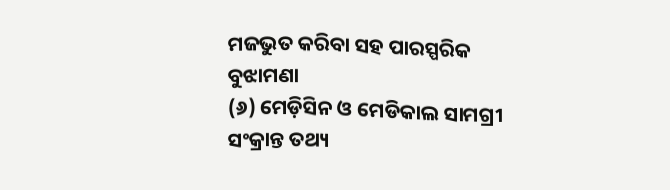ମଜଭୁତ କରିବା ସହ ପାରସ୍ପରିକ ବୁଝାମଣା
(୬) ମେଡ଼ିସିନ ଓ ମେଡିକାଲ ସାମଗ୍ରୀ ସଂକ୍ରାନ୍ତ ତଥ୍ୟ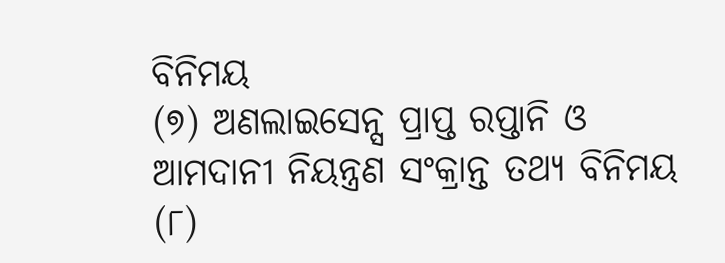ବିନିମୟ
(୭) ଅଣଲାଇସେନ୍ସ ପ୍ରାପ୍ତ ରପ୍ତାନି ଓ ଆମଦାନୀ ନିୟନ୍ତ୍ରଣ ସଂକ୍ରାନ୍ତ ତଥ୍ୟ ବିନିମୟ
(୮)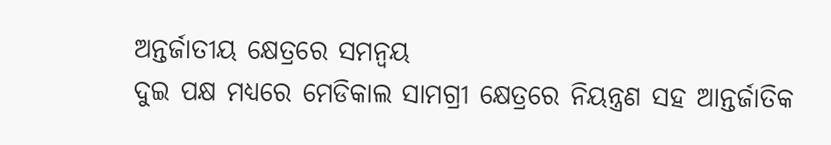ଅନ୍ତର୍ଜାତୀୟ କ୍ଷେତ୍ରରେ ସମନ୍ଵୟ
ଦୁଇ ପକ୍ଷ ମଧ୍ୟରେ ମେଡିକାଲ ସାମଗ୍ରୀ କ୍ଷେତ୍ରରେ ନିୟନ୍ତ୍ରଣ ସହ ଆନ୍ତର୍ଜାତିକ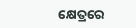କ୍ଷେତ୍ରରେ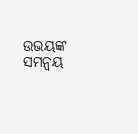ଉଭୟଙ୍କ ସମନ୍ଵୟ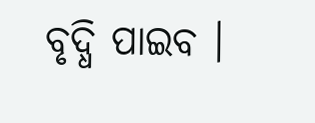ବୃଦ୍ଧି ପାଇବ ।